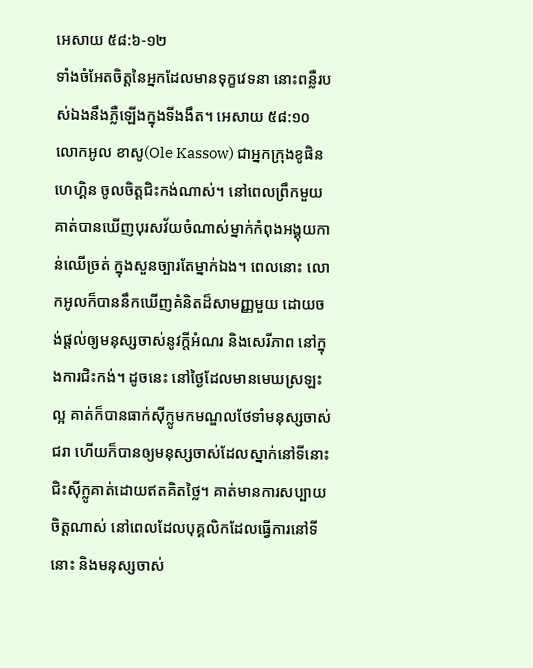អេសាយ ៥៨:៦-១២
ទាំងចំអែតចិត្តនៃអ្នកដែលមានទុក្ខវេទនា នោះពន្លឺរបស់ឯងនឹងភ្លឺឡើងក្នុងទីងងឹត។ អេសាយ ៥៨:១០
លោកអូល ខាសូ(Ole Kassow) ជាអ្នកក្រុងខូផិនហេហ្គិន ចូលចិត្តជិះកង់ណាស់។ នៅពេលព្រឹកមួយ គាត់បានឃើញបុរសវ័យចំណាស់ម្នាក់កំពុងអង្គុយកាន់ឈើច្រត់ ក្នុងសួនច្បារតែម្នាក់ឯង។ ពេលនោះ លោកអូលក៏បាននឹកឃើញគំនិតដ៏សាមញ្ញមួយ ដោយចង់ផ្តល់ឲ្យមនុស្សចាស់នូវក្តីអំណរ និងសេរីភាព នៅក្នុងការជិះកង់។ ដូចនេះ នៅថ្ងៃដែលមានមេឃស្រឡះល្អ គាត់ក៏បានធាក់ស៊ីក្លូមកមណ្ឌលថែទាំមនុស្សចាស់ជរា ហើយក៏បានឲ្យមនុស្សចាស់ដែលស្នាក់នៅទីនោះ ជិះស៊ីក្លូគាត់ដោយឥតគិតថ្លៃ។ គាត់មានការសប្បាយចិត្តណាស់ នៅពេលដែលបុគ្គលិកដែលធ្វើការនៅទីនោះ និងមនុស្សចាស់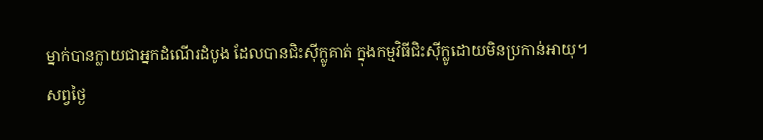ម្នាក់បានក្លាយជាអ្នកដំណើរដំបូង ដែលបានជិះស៊ីក្លូគាត់ ក្នុងកម្មវិធីជិះស៊ីក្លូដោយមិនប្រកាន់អាយុ។
សព្វថ្ងៃ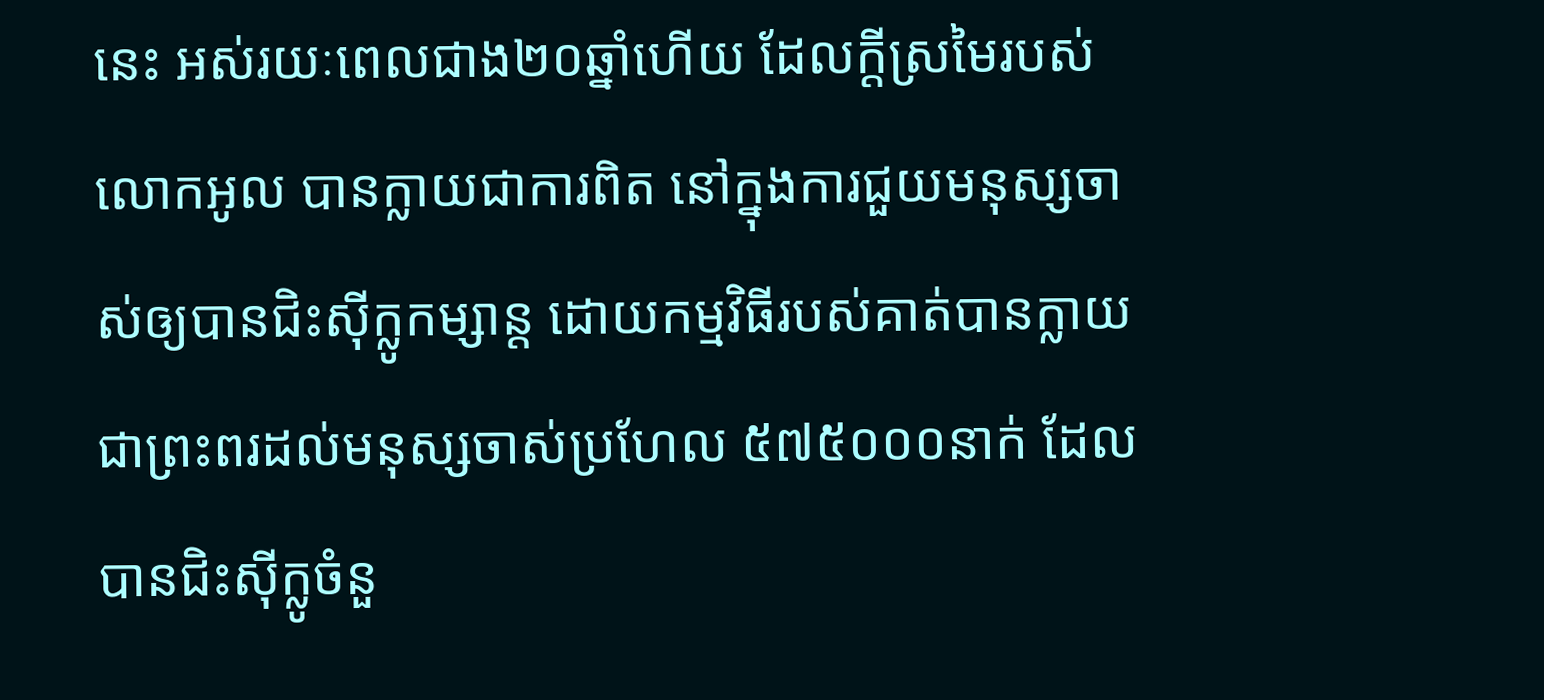នេះ អស់រយៈពេលជាង២០ឆ្នាំហើយ ដែលក្តីស្រមៃរបស់លោកអូល បានក្លាយជាការពិត នៅក្នុងការជួយមនុស្សចាស់ឲ្យបានជិះស៊ីក្លូកម្សាន្ត ដោយកម្មវិធីរបស់គាត់បានក្លាយជាព្រះពរដល់មនុស្សចាស់ប្រហែល ៥៧៥០០០នាក់ ដែលបានជិះស៊ីក្លូចំនួ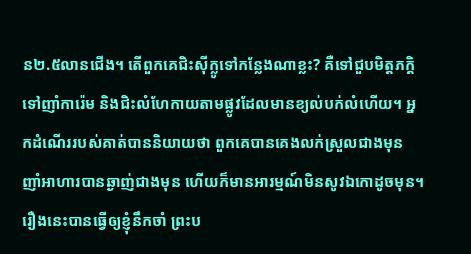ន២.៥លានជើង។ តើពួកគេជិះស៊ីក្លូទៅកន្លែងណាខ្លះ? គឺទៅជួបមិត្តភក្តិ ទៅញាំការ៉េម និងជិះលំហែកាយតាមផ្លូវដែលមានខ្យល់បក់លំហើយ។ អ្នកដំណើររបស់គាត់បាននិយាយថា ពួកគេបានគេងលក់ស្រួលជាងមុន ញាំអាហារបានឆ្ងាញ់ជាងមុន ហើយក៏មានអារម្មណ៍មិនសូវឯកោដូចមុន។
រឿងនេះបានធ្វើឲ្យខ្ញុំនឹកចាំ ព្រះប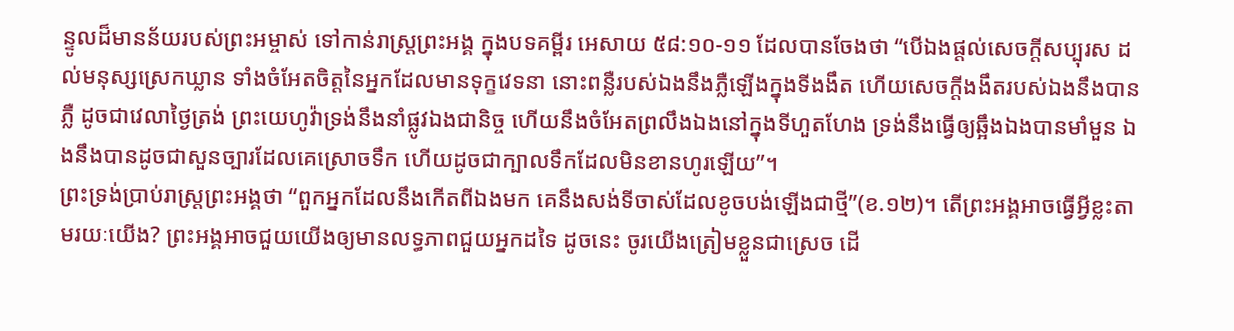ន្ទូលដ៏មានន័យរបស់ព្រះអម្ចាស់ ទៅកាន់រាស្រ្តព្រះអង្គ ក្នុងបទគម្ពីរ អេសាយ ៥៨:១០-១១ ដែលបានចែងថា “បើឯងផ្តល់សេចក្តីសប្បុរស ដល់មនុស្សស្រេកឃ្លាន ទាំងចំអែតចិត្តនៃអ្នកដែលមានទុក្ខវេទនា នោះពន្លឺរបស់ឯងនឹងភ្លឺឡើងក្នុងទីងងឹត ហើយសេចក្តីងងឹតរបស់ឯងនឹងបានភ្លឺ ដូចជាវេលាថ្ងៃត្រង់ ព្រះយេហូវ៉ាទ្រង់នឹងនាំផ្លូវឯងជានិច្ច ហើយនឹងចំអែតព្រលឹងឯងនៅក្នុងទីហួតហែង ទ្រង់នឹងធ្វើឲ្យឆ្អឹងឯងបានមាំមួន ឯងនឹងបានដូចជាសួនច្បារដែលគេស្រោចទឹក ហើយដូចជាក្បាលទឹកដែលមិនខានហូរឡើយ”។
ព្រះទ្រង់ប្រាប់រាស្រ្តព្រះអង្គថា “ពួកអ្នកដែលនឹងកើតពីឯងមក គេនឹងសង់ទីចាស់ដែលខូចបង់ឡើងជាថ្មី”(ខ.១២)។ តើព្រះអង្គអាចធ្វើអ្វីខ្លះតាមរយៈយើង? ព្រះអង្គអាចជួយយើងឲ្យមានលទ្ធភាពជួយអ្នកដទៃ ដូចនេះ ចូរយើងត្រៀមខ្លួនជាស្រេច ដើ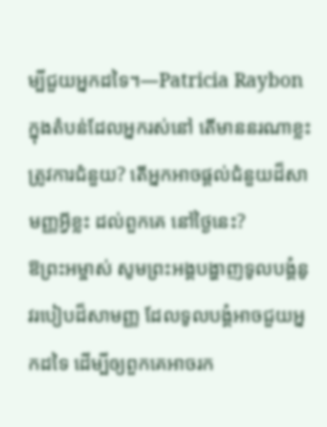ម្បីជួយអ្នកដទៃ។—Patricia Raybon
ក្នុងតំបន់ដែលអ្នករស់នៅ តើមាននរណាខ្លះត្រូវការជំនួយ? តើអ្នកអាចផ្តល់ជំនួយដ៏សាមញ្ញអ្វីខ្លះ ដល់ពួកគេ នៅថ្ងៃនេះ?
ឱព្រះអម្ចាស់ សូមព្រះអង្គបង្ហាញទូលបង្គំនូវរបៀបដ៏សាមញ្ញ ដែលទូលបង្គំអាចជួយអ្នកដទៃ ដើម្បីឲ្យពួកគេអាចរក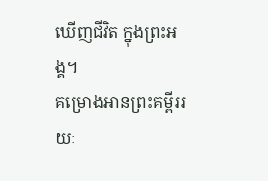ឃើញជីវិត ក្នុងព្រះអង្គ។
គម្រោងអានព្រះគម្ពីររយៈ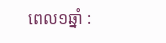ពេល១ឆ្នាំ :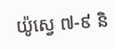យ៉ូស្វេ ៧-៩ និ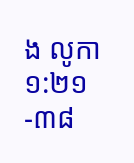ង លូកា ១:២១-៣៨